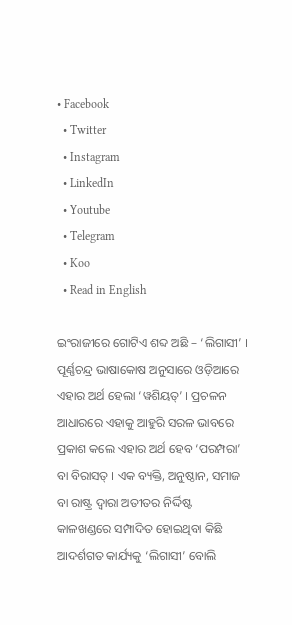• Facebook
  • Twitter
  • Instagram
  • LinkedIn
  • Youtube
  • Telegram
  • Koo
  • Read in English

ଇଂରାଜୀରେ ଗୋଟିଏ ଶବ୍ଦ ଅଛି – ‘ଲିଗାସୀ’ । ପୂର୍ଣ୍ଣଚନ୍ଦ୍ର ଭାଷାକୋଷ ଅନୁସାରେ ଓଡ଼ିଆରେ ଏହାର ଅର୍ଥ ହେଲା ‘ୱଶିୟତ୍‌’ । ପ୍ରଚଳନ ଆଧାରରେ ଏହାକୁ ଆହୁରି ସରଳ ଭାବରେ ପ୍ରକାଶ କଲେ ଏହାର ଅର୍ଥ ହେବ ‘ପରମ୍ପରା’ ବା ବିରାସତ୍ । ଏକ ବ୍ୟକ୍ତି, ଅନୁଷ୍ଠାନ, ସମାଜ ବା ରାଷ୍ଟ୍ର ଦ୍ୱାରା ଅତୀତର ନିର୍ଦ୍ଦିଷ୍ଟ କାଳଖଣ୍ଡରେ ସମ୍ପାଦିତ ହୋଇଥିବା କିଛି ଆଦର୍ଶଗତ କାର୍ଯ୍ୟକୁ ‘ଲିଗାସୀ’ ବୋଲି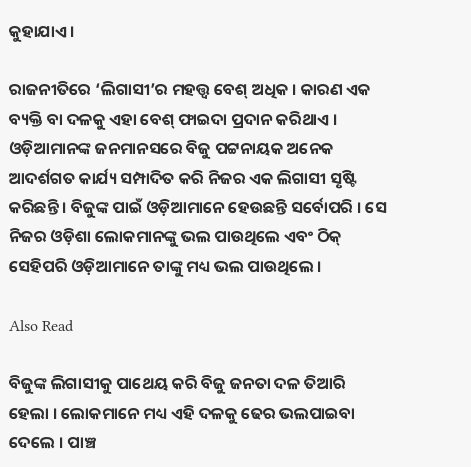କୁହାଯାଏ ।

ରାଜନୀତିରେ ‘ଲିଗାସୀ’ର ମହତ୍ତ୍ୱ ବେଶ୍ ଅଧିକ । କାରଣ ଏକ ବ୍ୟକ୍ତି ବା ଦଳକୁ ଏହା ବେଶ୍ ଫାଇଦା ପ୍ରଦାନ କରିଥାଏ । ଓଡ଼ିଆମାନଙ୍କ ଜନମାନସରେ ବିଜୁ ପଟ୍ଟନାୟକ ଅନେକ ଆଦର୍ଶଗତ କାର୍ଯ୍ୟ ସମ୍ପାଦିତ କରି ନିଜର ଏକ ଲିଗାସୀ ସୃଷ୍ଟି କରିଛନ୍ତି । ବିଜୁଙ୍କ ପାଇଁ ଓଡ଼ିଆମାନେ ହେଉଛନ୍ତି ସର୍ବୋପରି । ସେ ନିଜର ଓଡ଼ିଶା ଲୋକମାନଙ୍କୁ ଭଲ ପାଉଥିଲେ ଏବଂ ଠିକ୍ ସେହିପରି ଓଡ଼ିଆମାନେ ତାଙ୍କୁ ମଧ୍ୟ ଭଲ ପାଉଥିଲେ ।

Also Read

ବିଜୁଙ୍କ ଲିଗାସୀକୁ ପାଥେୟ କରି ବିଜୁ ଜନତା ଦଳ ତିଆରି ହେଲା । ଲୋକମାନେ ମଧ୍ୟ ଏହି ଦଳକୁ ଢେର ଭଲପାଇବା ଦେଲେ । ପାଞ୍ଚ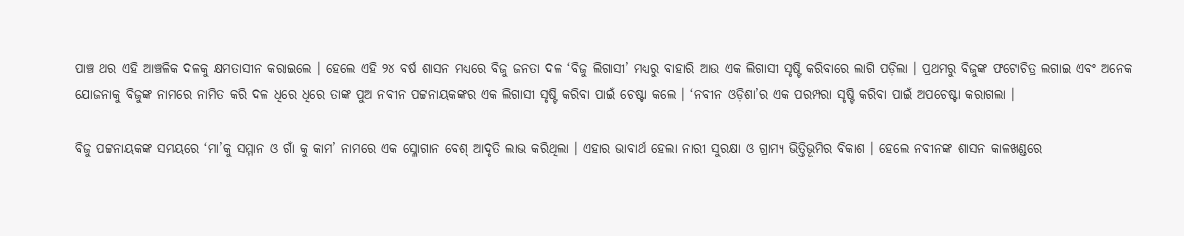ପାଞ୍ଚ ଥର ଏହି ଆଞ୍ଚଳିକ ଦଳକୁ କ୍ଷମତାସୀନ କରାଇଲେ । ହେଲେ ଏହି ୨୪ ବର୍ଷ ଶାସନ ମଧ୍ୟରେ ବିଜୁ ଜନତା ଦଳ ‘ବିଜୁ ଲିଗାସୀ’ ମଧ୍ୟରୁ ବାହାରି ଆଉ ଏକ ଲିଗାସୀ ସୃଷ୍ଟି କରିବାରେ ଲାଗି ପଡ଼ିଲା । ପ୍ରଥମରୁ ବିଜୁଙ୍କ ଫଟୋଚିତ୍ର ଲଗାଇ ଏବଂ ଅନେକ ଯୋଜନାକୁ ବିଜୁଙ୍କ ନାମରେ ନାମିତ କରି ଦଳ ଧିରେ ଧିରେ ତାଙ୍କ ପୁଅ ନବୀନ ପଟ୍ଟନାୟକଙ୍କର ଏକ ଲିଗାସୀ ସୃଷ୍ଟି କରିବା ପାଇଁ ଚେଷ୍ଟା କଲେ । ‘ନବୀନ ଓଡ଼ିଶା’ର ଏକ ପରମ୍ପରା ସୃଷ୍ଟି କରିବା ପାଇଁ ଅପଚେଷ୍ଟା କରାଗଲା ।

ବିଜୁ ପଟ୍ଟନାୟକଙ୍କ ସମୟରେ ‘ମା’କୁ ସମ୍ମାନ ଓ ଗାଁ କୁ କାମ’ ନାମରେ ଏକ ସ୍ଳୋଗାନ ବେଶ୍ ଆଦୃତି ଲାଭ କରିଥିଲା । ଏହାର ଭାବାର୍ଥ ହେଲା ନାରୀ ସୁରକ୍ଷା ଓ ଗ୍ରାମ୍ୟ ଭିତ୍ତିଭୂମିର ବିକାଶ । ହେଲେ ନବୀନଙ୍କ ଶାସନ କାଳଖଣ୍ଡରେ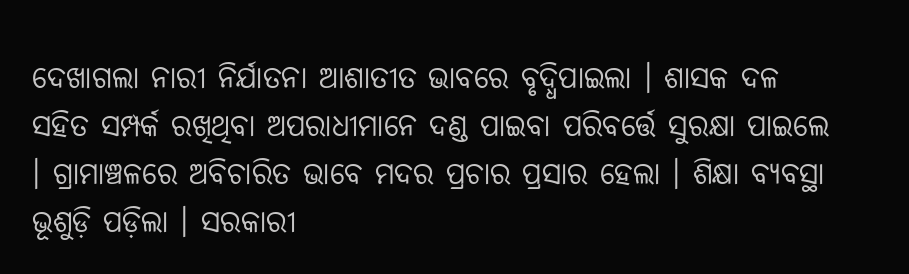ଦେଖାଗଲା ନାରୀ ନିର୍ଯାତନା ଆଶାତୀତ ଭାବରେ ବୃଦ୍ଧିପାଇଲା । ଶାସକ ଦଳ ସହିତ ସମ୍ପର୍କ ରଖିଥିବା ଅପରାଧୀମାନେ ଦଣ୍ଡ ପାଇବା ପରିବର୍ତ୍ତେ ସୁରକ୍ଷା ପାଇଲେ । ଗ୍ରାମାଞ୍ଚଳରେ ଅବିଚାରିତ ଭାବେ ମଦର ପ୍ରଚାର ପ୍ରସାର ହେଲା । ଶିକ୍ଷା ବ୍ୟବସ୍ଥା ଭୂଶୁଡ଼ି ପଡ଼ିଲା । ସରକାରୀ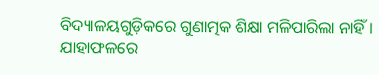ବିଦ୍ୟାଳୟଗୁଡ଼ିକରେ ଗୁଣାତ୍ମକ ଶିକ୍ଷା ମଳିପାରିଲା ନାହିଁ । ଯାହାଫଳରେ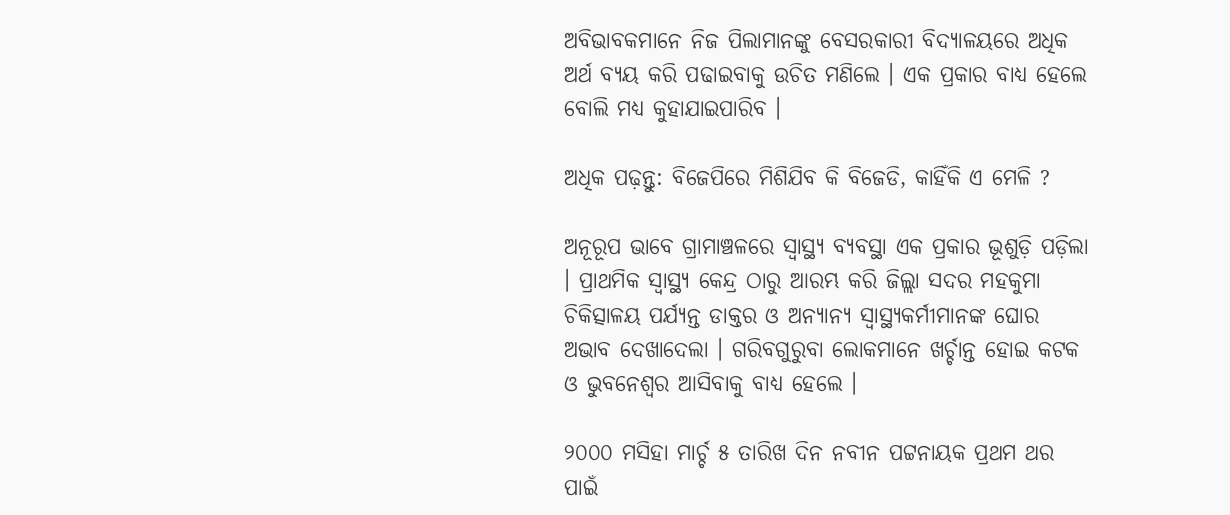ଅବିଭାବକମାନେ ନିଜ ପିଲାମାନଙ୍କୁ ବେସରକାରୀ ବିଦ୍ୟାଳୟରେ ଅଧିକ ଅର୍ଥ ବ୍ୟୟ କରି ପଢାଇବାକୁ ଉଚିତ ମଣିଲେ । ଏକ ପ୍ରକାର ବାଧ୍ୟ ହେଲେ ବୋଲି ମଧ୍ୟ କୁହାଯାଇପାରିବ ।

ଅଧିକ ପଢ଼ନ୍ତୁ: ବିଜେପିରେ ମିଶିଯିବ କି ବିଜେଡି, କାହିଁକି ଏ ମେଳି ?

ଅନୂରୂପ ଭାବେ ଗ୍ରାମାଞ୍ଚଳରେ ସ୍ୱାସ୍ଥ୍ୟ ବ୍ୟବସ୍ଥା ଏକ ପ୍ରକାର ଭୂଶୁଡ଼ି ପଡ଼ିଲା । ପ୍ରାଥମିକ ସ୍ୱାସ୍ଥ୍ୟ କେନ୍ଦ୍ର ଠାରୁ ଆରମ୍ଭ କରି ଜିଲ୍ଲା ସଦର ମହକୁମା ଚିକିତ୍ସାଳୟ ପର୍ଯ୍ୟନ୍ତ ଡାକ୍ତର ଓ ଅନ୍ୟାନ୍ୟ ସ୍ୱାସ୍ଥ୍ୟକର୍ମୀମାନଙ୍କ ଘୋର ଅଭାବ ଦେଖାଦେଲା । ଗରିବଗୁରୁବା ଲୋକମାନେ ଖର୍ଚ୍ଚାନ୍ତ ହୋଇ କଟକ ଓ ଭୁବନେଶ୍ୱର ଆସିବାକୁ ବାଧ୍ୟ ହେଲେ ।

୨୦୦୦ ମସିହା ମାର୍ଚ୍ଚ ୫ ତାରିଖ ଦିନ ନବୀନ ପଟ୍ଟନାୟକ ପ୍ରଥମ ଥର ପାଇଁ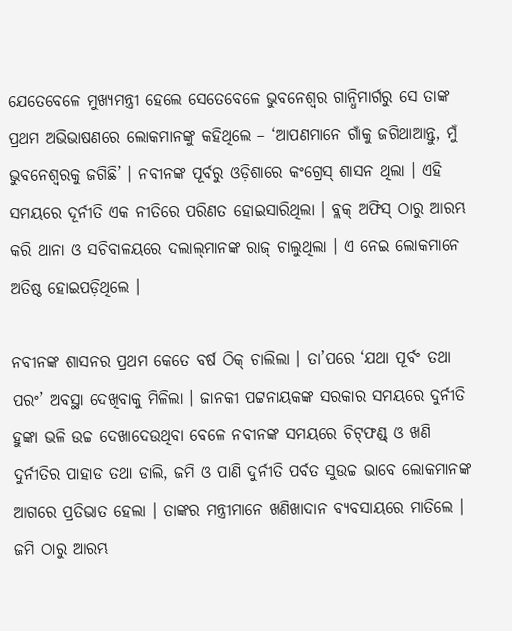ଯେତେବେଳେ ମୁଖ୍ୟମନ୍ତ୍ରୀ ହେଲେ ସେତେବେଳେ ଭୁବନେଶ୍ୱର ଗାନ୍ଧିମାର୍ଗରୁ ସେ ତାଙ୍କ ପ୍ରଥମ ଅଭିଭାଷଣରେ ଲୋକମାନଙ୍କୁ କହିଥିଲେ – ‘ଆପଣମାନେ ଗାଁକୁ ଜଗିଥାଆନ୍ତୁ, ମୁଁ ଭୁବନେଶ୍ୱରକୁ ଜଗିଛି’ । ନବୀନଙ୍କ ପୂର୍ବରୁ ଓଡ଼ିଶାରେ କଂଗ୍ରେସ୍ ଶାସନ ଥିଲା । ଏହି ସମୟରେ ଦୂର୍ନୀତି ଏକ ନୀତିରେ ପରିଣତ ହୋଇସାରିଥିଲା । ବ୍ଲକ୍ ଅଫିସ୍ ଠାରୁ ଆରମ୍ଭ କରି ଥାନା ଓ ସଚିବାଳୟରେ ଦଲାଲ୍‌ମାନଙ୍କ ରାଜ୍ ଚାଲୁଥିଲା । ଏ ନେଇ ଲୋକମାନେ ଅତିଷ୍ଠ ହୋଇପଡ଼ିଥିଲେ ।

ନବୀନଙ୍କ ଶାସନର ପ୍ରଥମ କେତେ ବର୍ଷ ଠିକ୍ ଚାଲିଲା । ତା’ପରେ ‘ଯଥା ପୂର୍ବଂ ତଥା ପରଂ’ ଅବସ୍ଥା ଦେଖିବାକୁ ମିଳିଲା । ଜାନକୀ ପଟ୍ଟନାୟକଙ୍କ ସରକାର ସମୟରେ ଦୁର୍ନୀତି ହୁଙ୍କା ଭଳି ଉଚ୍ଚ ଦେଖାଦେଉଥିବା ବେଳେ ନବୀନଙ୍କ ସମୟରେ ଚିଟ୍‌ଫଣ୍ଡ୍ ଓ ଖଣି ଦୁର୍ନୀତିର ପାହାଡ ତଥା ଡାଲି, ଜମି ଓ ପାଣି ଦୁର୍ନୀତି ପର୍ବତ ସୁଉଚ୍ଚ ଭାବେ ଲୋକମାନଙ୍କ ଆଗରେ ପ୍ରତିଭାତ ହେଲା । ତାଙ୍କର ମନ୍ତ୍ରୀମାନେ ଖଣିଖାଦାନ ବ୍ୟବସାୟରେ ମାତିଲେ । ଜମି ଠାରୁ ଆରମ୍ଭ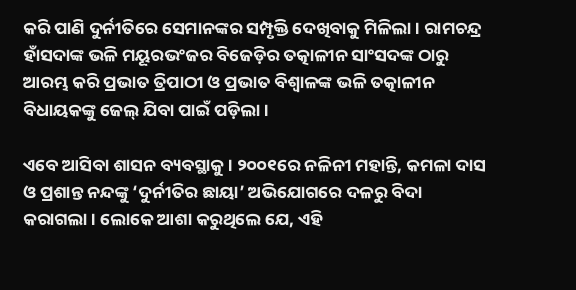କରି ପାଣି ଦୁର୍ନୀତିରେ ସେମାନଙ୍କର ସମ୍ପୃକ୍ତି ଦେଖିବାକୁ ମିଳିଲା । ରାମଚନ୍ଦ୍ର ହାଁସଦାଙ୍କ ଭଳି ମୟୂରଭଂଜର ବିଜେଡ଼ିର ତତ୍କାଳୀନ ସାଂସଦଙ୍କ ଠାରୁ ଆରମ୍ଭ କରି ପ୍ରଭାତ ତ୍ରିପାଠୀ ଓ ପ୍ରଭାତ ବିଶ୍ୱାଳଙ୍କ ଭଳି ତତ୍କାଳୀନ ବିଧାୟକଙ୍କୁ ଜେଲ୍ ଯିବା ପାଇଁ ପଡ଼ିଲା ।

ଏବେ ଆସିବା ଶାସନ ବ୍ୟବସ୍ଥାକୁ । ୨୦୦୧ରେ ନଳିନୀ ମହାନ୍ତି, କମଳା ଦାସ ଓ ପ୍ରଶାନ୍ତ ନନ୍ଦଙ୍କୁ ‘ଦୁର୍ନୀତିର ଛାୟା’ ଅଭିଯୋଗରେ ଦଳରୁ ବିଦା କରାଗଲା । ଲୋକେ ଆଶା କରୁଥିଲେ ଯେ, ଏହି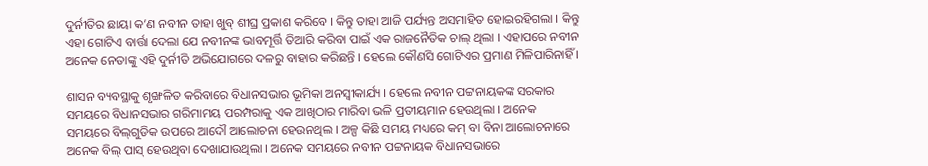ଦୁର୍ନୀତିର ଛାୟା କ’ଣ ନବୀନ ତାହା ଖୁବ୍ ଶୀଘ୍ର ପ୍ରକାଶ କରିବେ । କିନ୍ତୁ ତାହା ଆଜି ପର୍ଯ୍ୟନ୍ତ ଅସମାହିତ ହୋଇରହିଗଲା । କିନ୍ତୁ ଏହା ଗୋଟିଏ ବାର୍ତ୍ତା ଦେଲା ଯେ ନବୀନଙ୍କ ଭାବମୂର୍ତ୍ତି ତିଆରି କରିବା ପାଇଁ ଏକ ରାଜନୈତିକ ଚାଲ୍ ଥିଲା । ଏହାପରେ ନବୀନ ଅନେକ ନେତାଙ୍କୁ ଏହି ଦୁର୍ନୀତି ଅଭିଯୋଗରେ ଦଳରୁ ବାହାର କରିଛନ୍ତି । ହେଲେ କୌଣସି ଗୋଟିଏର ପ୍ରମାଣ ମିଳିପାରିନାହିଁ ।

ଶାସନ ବ୍ୟବସ୍ଥାକୁ ଶୃଙ୍ଖଳିତ କରିବାରେ ବିଧାନସଭାର ଭୂମିକା ଅନସ୍ୱୀକାର୍ଯ୍ୟ । ହେଲେ ନବୀନ ପଟ୍ଟନାୟକଙ୍କ ସରକାର ସମୟରେ ବିଧାନସଭାର ଗରିମାମୟ ପରମ୍ପରାକୁ ଏକ ଆଖିଠାର ମାରିବା ଭଳି ପ୍ରତୀୟମାନ ହେଉଥିଲା । ଅନେକ ସମୟରେ ବିଲ୍‌ଗୁଡିକ ଉପରେ ଆଦୌ ଆଲୋଚନା ହେଉନଥିଲ । ଅଳ୍ପ କିଛି ସମୟ ମଧ୍ୟରେ କମ୍ ବା ବିନା ଆଲୋଚନାରେ ଅନେକ ବିଲ୍ ପାସ୍ ହେଉଥିବା ଦେଖାଯାଉଥିଲା । ଅନେକ ସମୟରେ ନବୀନ ପଟ୍ଟନାୟକ ବିଧାନସଭାରେ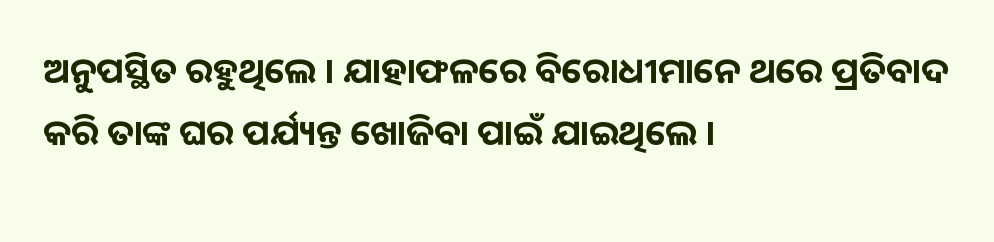ଅନୁପସ୍ଥିତ ରହୁଥିଲେ । ଯାହାଫଳରେ ବିରୋଧୀମାନେ ଥରେ ପ୍ରତିବାଦ କରି ତାଙ୍କ ଘର ପର୍ଯ୍ୟନ୍ତ ଖୋଜିବା ପାଇଁ ଯାଇଥିଲେ ।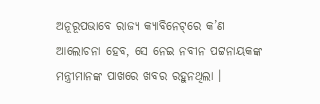ଅନୂରୂପଭାବେ ରାଜ୍ୟ କ୍ୟାବିନେଟ୍‌ରେ କ’ଣ ଆଲୋଚନା ହେବ, ସେ ନେଇ ନବୀନ ପଟ୍ଟନାୟକଙ୍କ ମନ୍ତ୍ରୀମାନଙ୍କ ପାଖରେ ଖବର ରହୁନଥିଲା ।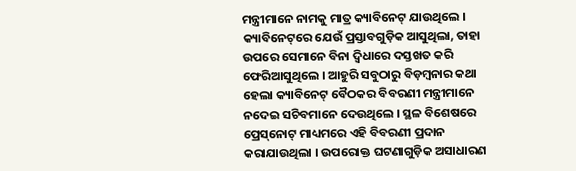ମନ୍ତ୍ରୀମାନେ ନାମକୁ ମାତ୍ର କ୍ୟାବିନେଟ୍ ଯାଉଥିଲେ । କ୍ୟାବିନେଟ୍‌ରେ ଯେଉଁ ପ୍ରସ୍ତାବଗୁଡ଼ିକ ଆସୁଥିଲା, ତାହା ଉପରେ ସେମାନେ ବିନା ଦ୍ୱିଧାରେ ଦସ୍ତଖତ କରି ଫେରିଆସୁଥିଲେ । ଆହୁରି ସବୁଠାରୁ ବିଡ଼ମ୍ବନାର କଥା ହେଲା କ୍ୟାବିନେଟ୍ ବୈଠକର ବିବରଣୀ ମନ୍ତ୍ରୀମାନେ ନଦେଇ ସଚିବମାନେ ଦେଉଥିଲେ । ସ୍ଥଳ ବିଶେଷରେ ପ୍ରେସ୍‌ନୋଟ୍ ମାଧ୍ୟମରେ ଏହି ବିବରଣୀ ପ୍ରଦାନ କରାଯାଉଥିଲା । ଉପରୋକ୍ତ ଘଟଣାଗୁଡ଼ିକ ଅସାଧାରଣ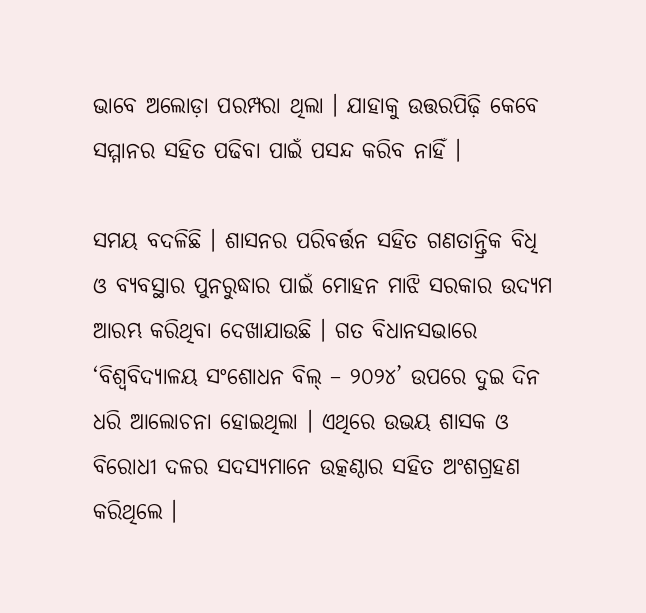ଭାବେ ଅଲୋଡ଼ା ପରମ୍ପରା ଥିଲା । ଯାହାକୁ ଉତ୍ତରପିଢ଼ି କେବେ ସମ୍ମାନର ସହିତ ପଢିବା ପାଇଁ ପସନ୍ଦ କରିବ ନାହିଁ ।

ସମୟ ବଦଳିଛି । ଶାସନର ପରିବର୍ତ୍ତନ ସହିତ ଗଣତାନ୍ତ୍ରିକ ବିଧି ଓ ବ୍ୟବସ୍ଥାର ପୁନରୁଦ୍ଧାର ପାଇଁ ମୋହନ ମାଝି ସରକାର ଉଦ୍ୟମ ଆରମ୍ଭ କରିଥିବା ଦେଖାଯାଉଛି । ଗତ ବିଧାନସଭାରେ ‘ବିଶ୍ୱବିଦ୍ୟାଳୟ ସଂଶୋଧନ ବିଲ୍ – ୨୦୨୪’ ଉପରେ ଦୁଇ ଦିନ ଧରି ଆଲୋଚନା ହୋଇଥିଲା । ଏଥିରେ ଉଭୟ ଶାସକ ଓ ବିରୋଧୀ ଦଳର ସଦସ୍ୟମାନେ ଉତ୍କଣ୍ଠାର ସହିତ ଅଂଶଗ୍ରହଣ କରିଥିଲେ ।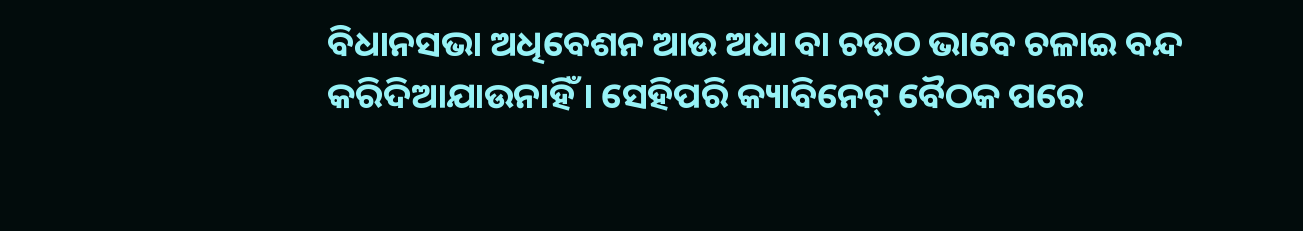ବିଧାନସଭା ଅଧିବେଶନ ଆଉ ଅଧା ବା ଚଉଠ ଭାବେ ଚଳାଇ ବନ୍ଦ କରିଦିଆଯାଉନାହିଁ । ସେହିପରି କ୍ୟାବିନେଟ୍ ବୈଠକ ପରେ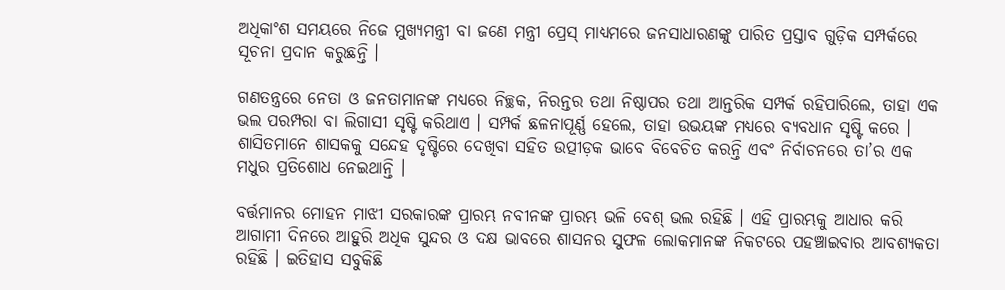ଅଧିକାଂଶ ସମୟରେ ନିଜେ ମୁଖ୍ୟମନ୍ତ୍ରୀ ବା ଜଣେ ମନ୍ତ୍ରୀ ପ୍ରେସ୍ ମାଧ୍ୟମରେ ଜନସାଧାରଣଙ୍କୁ ପାରିତ ପ୍ରସ୍ତାବ ଗୁଡ଼ିକ ସମ୍ପର୍କରେ ସୂଚନା ପ୍ରଦାନ କରୁଛନ୍ତି ।

ଗଣତନ୍ତ୍ରରେ ନେତା ଓ ଜନତାମାନଙ୍କ ମଧ୍ୟରେ ନିଚ୍ଛକ, ନିରନ୍ତର ତଥା ନିଷ୍ଠାପର ତଥା ଆନ୍ତରିକ ସମ୍ପର୍କ ରହିପାରିଲେ, ତାହା ଏକ ଭଲ ପରମ୍ପରା ବା ଲିଗାସୀ ସୃଷ୍ଟି କରିଥାଏ । ସମ୍ପର୍କ ଛଳନାପୂର୍ଣ୍ଣ ହେଲେ, ତାହା ଉଭୟଙ୍କ ମଧ୍ୟରେ ବ୍ୟବଧାନ ସୃଷ୍ଟି କରେ । ଶାସିତମାନେ ଶାସକକୁ ସନ୍ଦେହ ଦୃଷ୍ଟିରେ ଦେଖିବା ସହିତ ଉତ୍ପୀଡ଼କ ଭାବେ ବିବେଚିତ କରନ୍ତି ଏବଂ ନିର୍ବାଚନରେ ତା’ର ଏକ ମଧୁର ପ୍ରତିଶୋଧ ନେଇଥାନ୍ତି ।

ବର୍ତ୍ତମାନର ମୋହନ ମାଝୀ ସରକାରଙ୍କ ପ୍ରାରମ୍ଭ ନବୀନଙ୍କ ପ୍ରାରମ୍ଭ ଭଳି ବେଶ୍ ଭଲ ରହିଛି । ଏହି ପ୍ରାରମ୍ଭକୁ ଆଧାର କରି ଆଗାମୀ ଦିନରେ ଆହୁରି ଅଧିକ ସୁନ୍ଦର ଓ ଦକ୍ଷ ଭାବରେ ଶାସନର ସୁଫଳ ଲୋକମାନଙ୍କ ନିକଟରେ ପହଞ୍ଚାଇବାର ଆବଶ୍ୟକତା ରହିଛି । ଇତିହାସ ସବୁକିଛି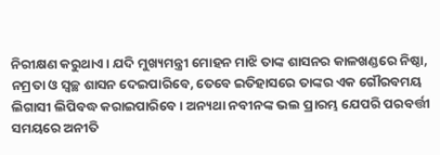ନିରୀକ୍ଷଣ କରୁଥାଏ । ଯଦି ମୁଖ୍ୟମନ୍ତ୍ରୀ ମୋହନ ମାଝି ତାଙ୍କ ଶାସନର କାଳଖଣ୍ଡରେ ନିଷ୍ଠା, ନମ୍ରତା ଓ ସ୍ୱଚ୍ଛ ଶାସନ ଦେଇପାରିବେ, ତେବେ ଇତିହାସରେ ତାଙ୍କର ଏକ ଗୌରବମୟ ଲିଗାସୀ ଲିପିବଦ୍ଧ କରାଇପାରିବେ । ଅନ୍ୟଥା ନବୀନଙ୍କ ଭଲ ପ୍ରାରମ୍ଭ ଯେପରି ପରବର୍ତ୍ତୀ ସମୟରେ ଅନୀତି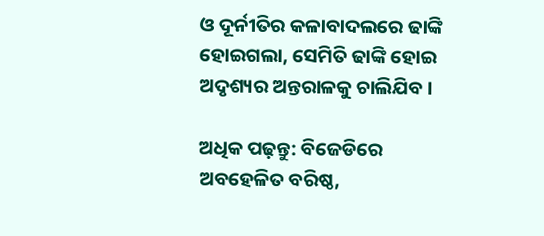ଓ ଦୂର୍ନୀତିର କଳାବାଦଲରେ ଢାଙ୍କି ହୋଇଗଲା, ସେମିତି ଢାଙ୍କି ହୋଇ ଅଦୃଶ୍ୟର ଅନ୍ତରାଳକୁ ଚାଲିଯିବ ।

ଅଧିକ ପଢ଼ନ୍ତୁ: ବିଜେଡିରେ ଅବହେଳିତ ବରିଷ୍ଠ,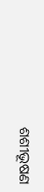ଶଶୀଭୂଷଣ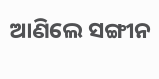ଆଣିଲେ ସଙ୍ଗୀନ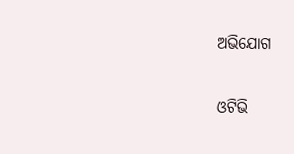ଅଭିଯୋଗ

ଓଟିଭି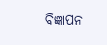ବିଜ୍ଞାପନ